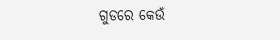ଗୁଡରେ କେଉଁ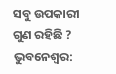ସବୁ ଉପକାରୀ ଗୁଣ ରହିଛି ?
ଭୁବନେଶ୍ୱର: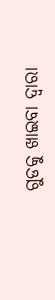ଗୁଡକୁ ଖାଇବା ଦ୍ୱାରା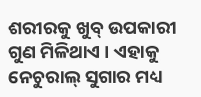ଶରୀରକୁ ଖୁବ୍ ଉପକାରୀ ଗୁଣ ମିଳିଥାଏ । ଏହାକୁ ନେଚୁରାଲ୍ ସୁଗାର ମଧ୍ୟ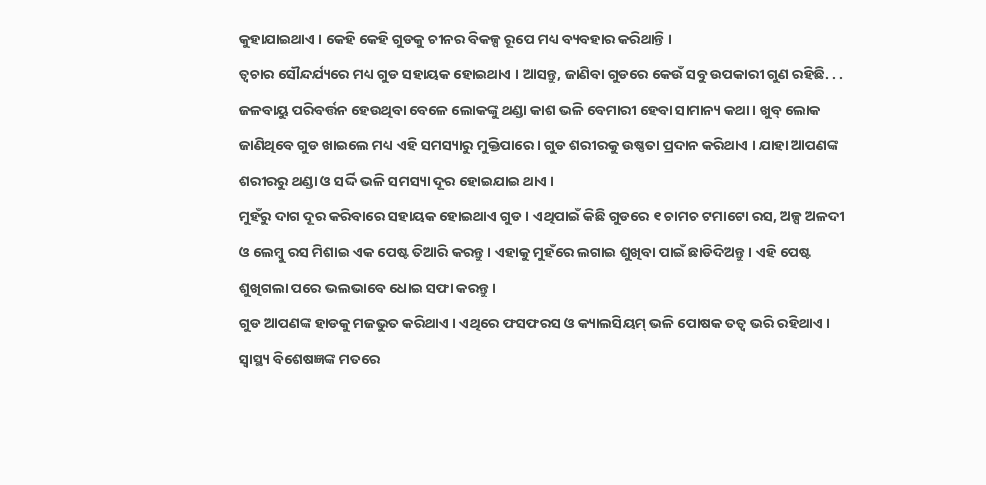କୁହାଯାଇଥାଏ । କେହି କେହି ଗୁଡକୁ ଚୀନର ବିକଳ୍ପ ରୂପେ ମଧ୍ୟ ବ୍ୟବହାର କରିଥାନ୍ତି ।
ତ୍ୱଚାର ସୌନ୍ଦର୍ଯ୍ୟରେ ମଧ୍ୟ ଗୁଡ ସହାୟକ ହୋଇଥାଏ । ଆସନ୍ତୁ, ଜାଣିବା ଗୁଡରେ କେଉଁ ସବୁ ଉପକାରୀ ଗୁଣ ରହିଛି. . .
ଜଳବାୟୁ ପରିବର୍ତ୍ତନ ହେଉଥିବା ବେଳେ ଲୋକଙ୍କୁ ଥଣ୍ଡା କାଶ ଭଳି ବେମାରୀ ହେବା ସାମାନ୍ୟ କଥା । ଖୁବ୍ ଲୋକ ଜାଣିଥିବେ ଗୁଡ ଖାଇଲେ ମଧ୍ୟ ଏହି ସମସ୍ୟାରୁ ମୁକ୍ତିପାରେ । ଗୁଡ ଶରୀରକୁ ଉଷ୍ଣତା ପ୍ରଦାନ କରିଥାଏ । ଯାହା ଆପଣଙ୍କ ଶରୀରରୁ ଥଣ୍ଡା ଓ ସର୍ଦ୍ଦି ଭଳି ସମସ୍ୟା ଦୂର ହୋଇଯାଇ ଥାଏ ।
ମୁହଁରୁ ଦାଗ ଦୂର କରିବାରେ ସହାୟକ ହୋଇଥାଏ ଗୁଡ । ଏଥିପାଇଁ କିଛି ଗୁଡରେ ୧ ଚାମଚ ଟମାଟୋ ରସ, ଅଳ୍ପ ଅଳଦୀ ଓ ଲେମ୍ବୁ ରସ ମିଶାଇ ଏକ ପେଷ୍ଟ ତିଆରି କରନ୍ତୁ । ଏହାକୁ ମୁହଁରେ ଲଗାଇ ଶୁଖିବା ପାଇଁ ଛାଡିଦିଅନ୍ତୁ । ଏହି ପେଷ୍ଟ ଶୁଖିଗଲା ପରେ ଭଲଭାବେ ଧୋଇ ସଫା କରନ୍ତୁ ।
ଗୁଡ ଆପଣଙ୍କ ହାଡକୁ ମଜଭୁତ କରିଥାଏ । ଏଥିରେ ଫସଫରସ ଓ କ୍ୟାଲସିୟମ୍ ଭଳି ପୋଷକ ତତ୍ୱ ଭରି ରହିଥାଏ । ସ୍ୱାସ୍ଥ୍ୟ ବିଶେଷଜ୍ଞଙ୍କ ମତରେ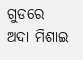ଗୁଡରେ ଅଦା ମିଶାଇ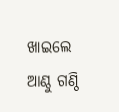ଖାଇଲେ ଆଣ୍ଠୁ ଗଣ୍ଠି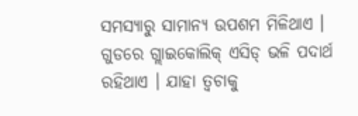ସମସ୍ୟାରୁ ସାମାନ୍ୟ ଉପଶମ ମିଳିଥାଏ ।
ଗୁଡରେ ଗ୍ଲାଇକୋଲିକ୍ ଏସିଡ୍ ଭଳି ପଦାର୍ଥ ରହିଥାଏ । ଯାହା ତ୍ୱଚାକୁ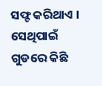ସଫ୍ଟ କରିଥାଏ ।
ସେଥିପାଇଁ ଗୁଡରେ କିଛି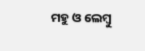ମହୁ ଓ ଲେମ୍ବୁ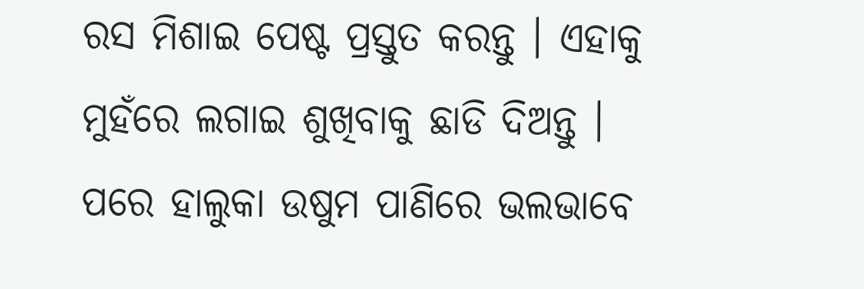ରସ ମିଶାଇ ପେଷ୍ଟ ପ୍ରସ୍ତୁତ କରନ୍ତୁ । ଏହାକୁ ମୁହଁରେ ଲଗାଇ ଶୁଖିବାକୁ ଛାଡି ଦିଅନ୍ତୁ । ପରେ ହାଲୁକା ଉଷୁମ ପାଣିରେ ଭଲଭାବେ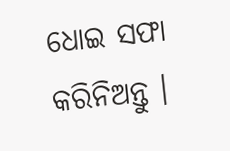ଧୋଇ ସଫା କରିନିଅନ୍ତୁ ।